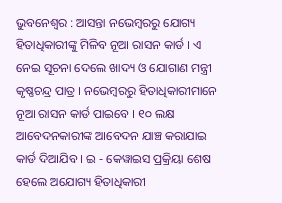ଭୁବନେଶ୍ୱର : ଆସନ୍ତା ନଭେମ୍ବରରୁ ଯୋଗ୍ୟ ହିତାଧିକାରୀଙ୍କୁ ମିଳିବ ନୂଆ ରାସନ କାର୍ଡ । ଏ ନେଇ ସୂଚନା ଦେଲେ ଖାଦ୍ୟ ଓ ଯୋଗାଣ ମନ୍ତ୍ରୀ କୃଷ୍ଣଚନ୍ଦ୍ର ପାତ୍ର । ନଭେମ୍ବରରୁ ହିତାଧିକାରୀମାନେ ନୂଆ ରାସନ କାର୍ଡ ପାଇବେ । ୧୦ ଲକ୍ଷ ଆବେଦନକାରୀଙ୍କ ଆବେଦନ ଯାଞ୍ଚ କରାଯାଇ କାର୍ଡ ଦିଆଯିବ । ଇ - କେୱାଇସ ପ୍ରକ୍ରିୟା ଶେଷ ହେଲେ ଅଯୋଗ୍ୟ ହିତାଧିକାରୀ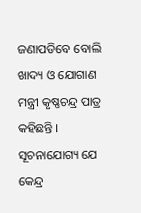ଜଣାପଡିବେ ବୋଲି ଖାଦ୍ୟ ଓ ଯୋଗାଣ ମନ୍ତ୍ରୀ କୃଷ୍ଣଚନ୍ଦ୍ର ପାତ୍ର କହିଛନ୍ତି ।
ସୂଚନାଯୋଗ୍ୟ ଯେ କେନ୍ଦ୍ର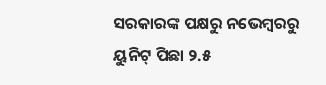ସରକାରଙ୍କ ପକ୍ଷରୁ ନଭେମ୍ବରରୁ ୟୁନିଟ୍ ପିଛା ୨.୫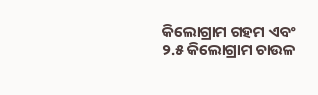କିଲୋଗ୍ରାମ ଗହମ ଏବଂ ୨.୫ କିଲୋଗ୍ରାମ ଚାଉଳ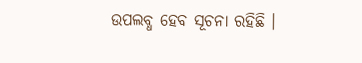ଉପଲବ୍ଧ ହେବ ସୂଚନା ରହିଛି ।